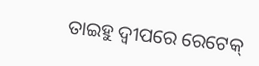ତାଇହୁ ଦ୍ୱୀପରେ ରେଟେକ୍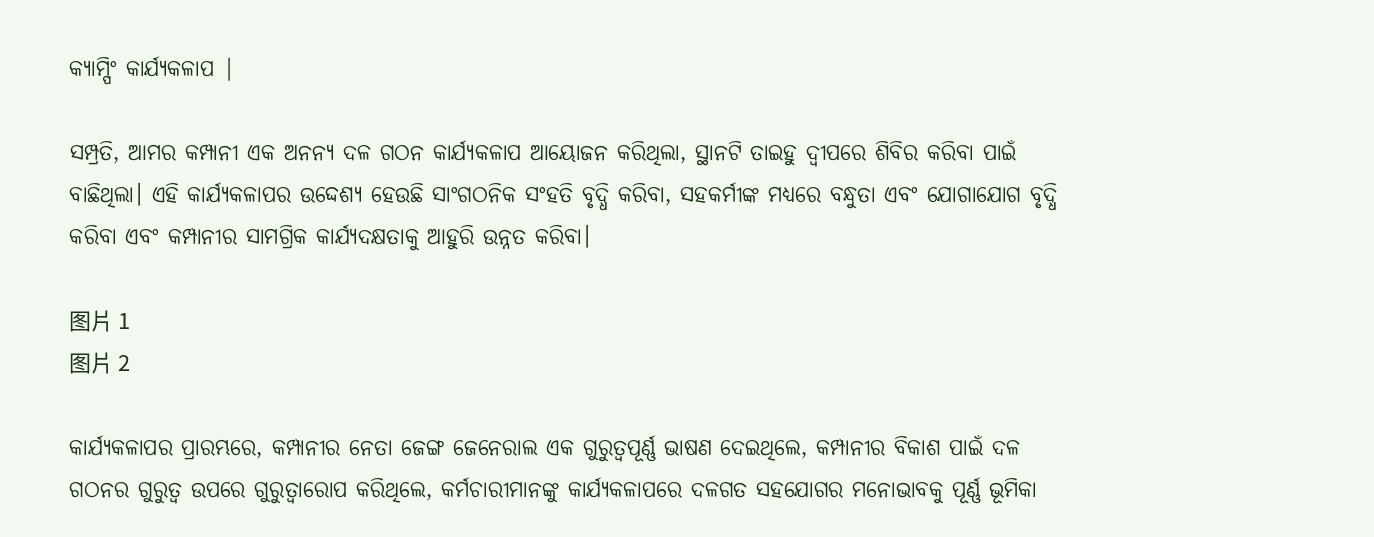କ୍ୟାମ୍ପିଂ କାର୍ଯ୍ୟକଳାପ |

ସମ୍ପ୍ରତି, ଆମର କମ୍ପାନୀ ଏକ ଅନନ୍ୟ ଦଳ ଗଠନ କାର୍ଯ୍ୟକଳାପ ଆୟୋଜନ କରିଥିଲା, ସ୍ଥାନଟି ତାଇହୁ ଦ୍ୱୀପରେ ଶିବିର କରିବା ପାଇଁ ବାଛିଥିଲା। ଏହି କାର୍ଯ୍ୟକଳାପର ଉଦ୍ଦେଶ୍ୟ ହେଉଛି ସାଂଗଠନିକ ସଂହତି ବୃଦ୍ଧି କରିବା, ସହକର୍ମୀଙ୍କ ମଧ୍ୟରେ ବନ୍ଧୁତା ଏବଂ ଯୋଗାଯୋଗ ବୃଦ୍ଧି କରିବା ଏବଂ କମ୍ପାନୀର ସାମଗ୍ରିକ କାର୍ଯ୍ୟଦକ୍ଷତାକୁ ଆହୁରି ଉନ୍ନତ କରିବା।

图片 1
图片 2

କାର୍ଯ୍ୟକଳାପର ପ୍ରାରମ୍ଭରେ, କମ୍ପାନୀର ନେତା ଜେଙ୍ଗ ଜେନେରାଲ ଏକ ଗୁରୁତ୍ୱପୂର୍ଣ୍ଣ ଭାଷଣ ଦେଇଥିଲେ, କମ୍ପାନୀର ବିକାଶ ପାଇଁ ଦଳ ଗଠନର ଗୁରୁତ୍ୱ ଉପରେ ଗୁରୁତ୍ୱାରୋପ କରିଥିଲେ, କର୍ମଚାରୀମାନଙ୍କୁ କାର୍ଯ୍ୟକଳାପରେ ଦଳଗତ ସହଯୋଗର ମନୋଭାବକୁ ପୂର୍ଣ୍ଣ ଭୂମିକା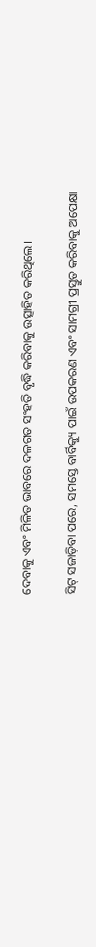ଦେବାକୁ ଏବଂ ମିଳିତ ଭାବରେ ଦଳଗତ ସଂହତି ବୃଦ୍ଧି କରିବାକୁ ଉତ୍ସାହିତ କରିଥିଲେ।

ସିଟ୍ ସଜାଡ଼ିବା ପରେ, ସମସ୍ତେ ବାର୍ବିକ୍ୟୁ ପାଇଁ ଉପକରଣ ଏବଂ ସାମଗ୍ରୀ ପ୍ରସ୍ତୁତ କରିବାକୁ ଅପେକ୍ଷା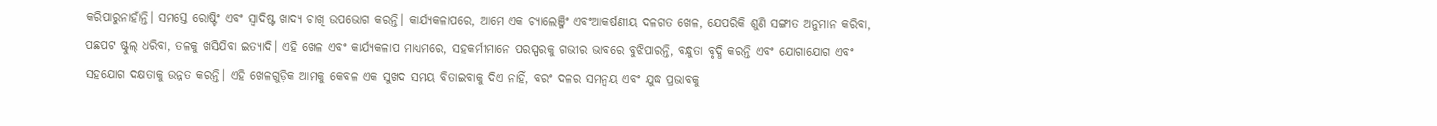କରିପାରୁନାହାଁନ୍ତି। ସମସ୍ତେ ରୋଷ୍ଟିଂ ଏବଂ ସ୍ୱାଦିଷ୍ଟ ଖାଦ୍ୟ ଚାଖି ଉପଭୋଗ କରନ୍ତି। କାର୍ଯ୍ୟକଳାପରେ, ଆମେ ଏକ ଚ୍ୟାଲେଞ୍ଜିଂ ଏବଂଆକର୍ଷଣୀୟ ଦଳଗତ ଖେଳ, ଯେପରିକି ଶୁଣି ସଙ୍ଗୀତ ଅନୁମାନ କରିବା, ପଛପଟ ଷ୍ଟୁଲ୍ ଧରିବା, ତଳକୁ ଖସିଯିବା ଇତ୍ୟାଦି। ଏହି ଖେଳ ଏବଂ କାର୍ଯ୍ୟକଳାପ ମାଧ୍ୟମରେ, ସହକର୍ମୀମାନେ ପରସ୍ପରକୁ ଗଭୀର ଭାବରେ ବୁଝିପାରନ୍ତି, ବନ୍ଧୁତା ବୃଦ୍ଧି କରନ୍ତି ଏବଂ ଯୋଗାଯୋଗ ଏବଂ ସହଯୋଗ ଦକ୍ଷତାକୁ ଉନ୍ନତ କରନ୍ତି। ଏହି ଖେଳଗୁଡ଼ିକ ଆମକୁ କେବଳ ଏକ ସୁଖଦ ସମୟ ବିତାଇବାକୁ ଦିଏ ନାହିଁ, ବରଂ ଦଳର ସମନ୍ୱୟ ଏବଂ ଯୁଦ୍ଧ ପ୍ରଭାବକୁ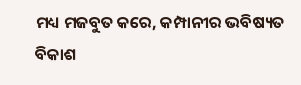ମଧ୍ୟ ମଜବୁତ କରେ, କମ୍ପାନୀର ଭବିଷ୍ୟତ ବିକାଶ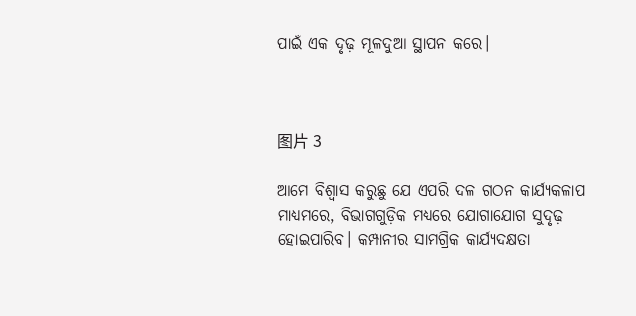ପାଇଁ ଏକ ଦୃଢ଼ ମୂଳଦୁଆ ସ୍ଥାପନ କରେ।



图片 3

ଆମେ ବିଶ୍ୱାସ କରୁଛୁ ଯେ ଏପରି ଦଳ ଗଠନ କାର୍ଯ୍ୟକଳାପ ମାଧ୍ୟମରେ, ବିଭାଗଗୁଡ଼ିକ ମଧ୍ୟରେ ଯୋଗାଯୋଗ ସୁଦୃଢ଼ ହୋଇପାରିବ। କମ୍ପାନୀର ସାମଗ୍ରିକ କାର୍ଯ୍ୟଦକ୍ଷତା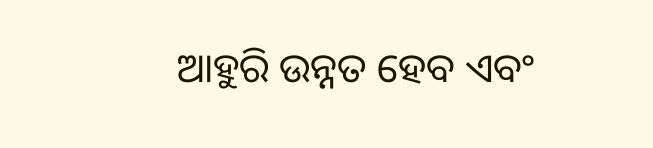ଆହୁରି ଉନ୍ନତ ହେବ ଏବଂ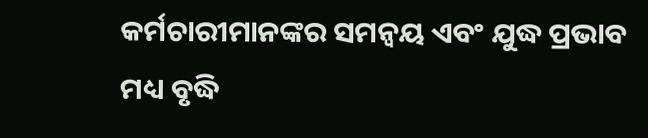କର୍ମଚାରୀମାନଙ୍କର ସମନ୍ୱୟ ଏବଂ ଯୁଦ୍ଧ ପ୍ରଭାବ ମଧ୍ୟ ବୃଦ୍ଧି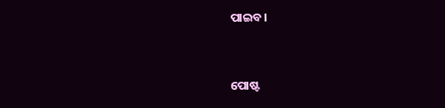ପାଇବ।


ପୋଷ୍ଟ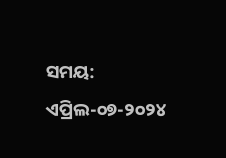ସମୟ: ଏପ୍ରିଲ-୦୭-୨୦୨୪